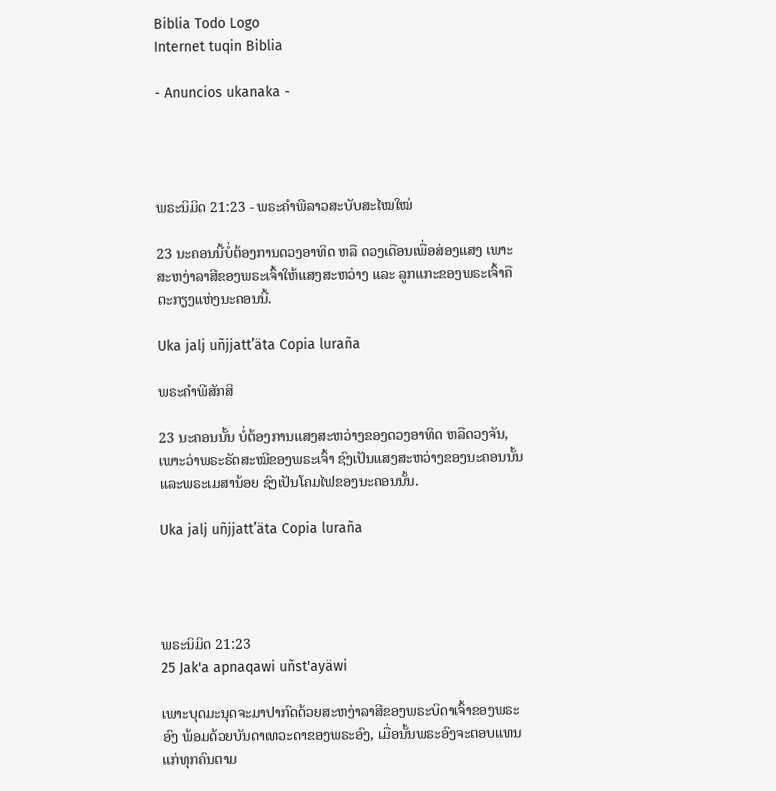Biblia Todo Logo
Internet tuqin Biblia

- Anuncios ukanaka -




ພຣະນິມິດ 21:23 - ພຣະຄຳພີລາວສະບັບສະໄໝໃໝ່

23 ນະຄອນນີ້ບໍ່ຕ້ອງການດວງອາທິດ ຫລື ດວງເດືອນເພື່ອສ່ອງແສງ ເພາະສະຫງ່າລາສີຂອງພຣະເຈົ້າໃຫ້ແສງສະຫວ່າງ ແລະ ລູກແກະຂອງພຣະເຈົ້າຄືຕະກຽງແຫ່ງນະຄອນນີ້.

Uka jalj uñjjattʼäta Copia luraña

ພຣະຄຳພີສັກສິ

23 ນະຄອນນັ້ນ ບໍ່ຕ້ອງການແສງສະຫວ່າງຂອງດວງອາທິດ ຫລືດວງຈັນ, ເພາະວ່າພຣະຣັດສະໝີຂອງພຣະເຈົ້າ ຊົງເປັນແສງສະຫວ່າງຂອງນະຄອນນັ້ນ ແລະພຣະເມສານ້ອຍ ຊົງເປັນໂຄມໄຟຂອງນະຄອນນັ້ນ.

Uka jalj uñjjattʼäta Copia luraña




ພຣະນິມິດ 21:23
25 Jak'a apnaqawi uñst'ayäwi

ເພາະບຸດມະນຸດຈະມາປາກົດດ້ວຍສະຫງ່າລາສີຂອງພຣະບິດາເຈົ້າຂອງພຣະອົງ ພ້ອມດ້ວຍບັນດາເທວະດາຂອງພຣະອົງ, ເມື່ອນັ້ນພຣະອົງຈະຕອບແທນແກ່ທຸກຄົນຕາມ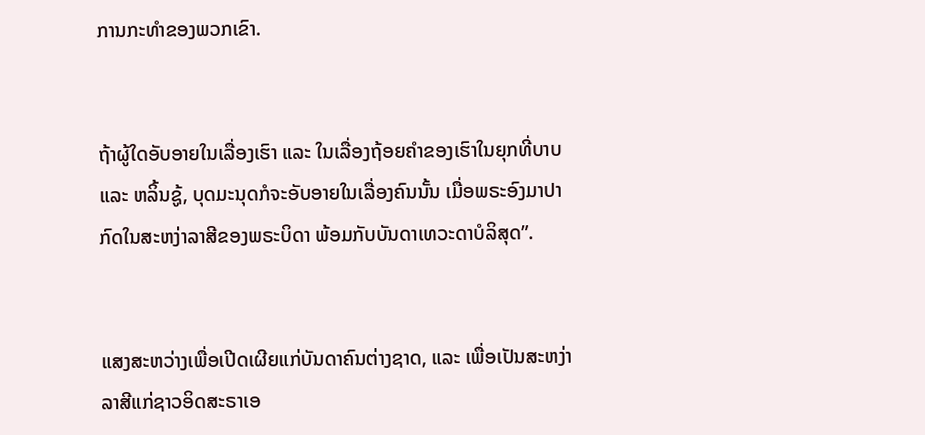ການກະທຳຂອງພວກເຂົາ.


ຖ້າຜູ້ໃດອັບອາຍໃນເລື່ອງເຮົາ ແລະ ໃນເລື່ອງຖ້ອຍຄຳຂອງເຮົາໃນຍຸກທີ່ບາບ ແລະ ຫລິ້ນຊູ້, ບຸດມະນຸດກໍຈະອັບອາຍໃນເລື່ອງຄົນນັ້ນ ເມື່ອພຣະອົງມາປາກົດໃນສະຫງ່າລາສີຂອງພຣະບິດາ ພ້ອມກັບບັນດາເທວະດາບໍລິສຸດ”.


ແສງສະຫວ່າງເພື່ອເປີດເຜີຍແກ່ບັນດາຄົນຕ່າງຊາດ, ແລະ ເພື່ອເປັນສະຫງ່າລາສີແກ່ຊາວອິດສະຣາເອ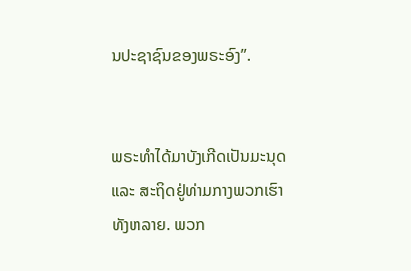ນປະຊາຊົນຂອງພຣະອົງ”.


ພຣະທຳໄດ້ມາບັງເກີດເປັນມະນຸດ ແລະ ສະຖິດຢູ່ທ່າມກາງພວກເຮົາທັງຫລາຍ. ພວກ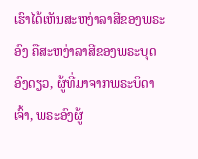ເຮົາໄດ້ເຫັນສະຫງ່າລາສີຂອງພຣະອົງ ຄືສະຫງ່າລາສີຂອງພຣະບຸດອົງດຽວ, ຜູ້ທີ່ມາຈາກພຣະບິດາເຈົ້າ, ພຣະອົງຜູ້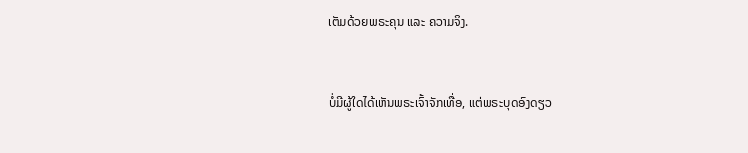ເຕັມດ້ວຍພຣະຄຸນ ແລະ ຄວາມຈິງ.


ບໍ່ມີຜູ້ໃດໄດ້ເຫັນພຣະເຈົ້າຈັກເທື່ອ, ແຕ່ພຣະບຸດອົງດຽວ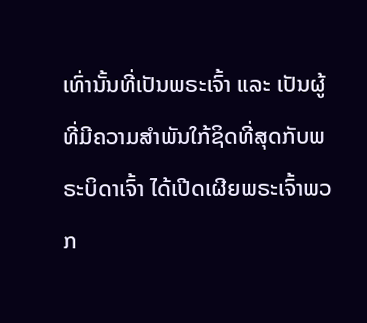ເທົ່ານັ້ນທີ່ເປັນພຣະເຈົ້າ ແລະ ເປັນຜູ້ທີ່ມີຄວາມສຳພັນໃກ້ຊິດທີ່ສຸດກັບພຣະບິດາເຈົ້າ ໄດ້ເປີດເຜີຍພຣະເຈົ້າພວກ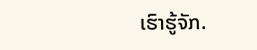ເຮົາຮູ້ຈັກ.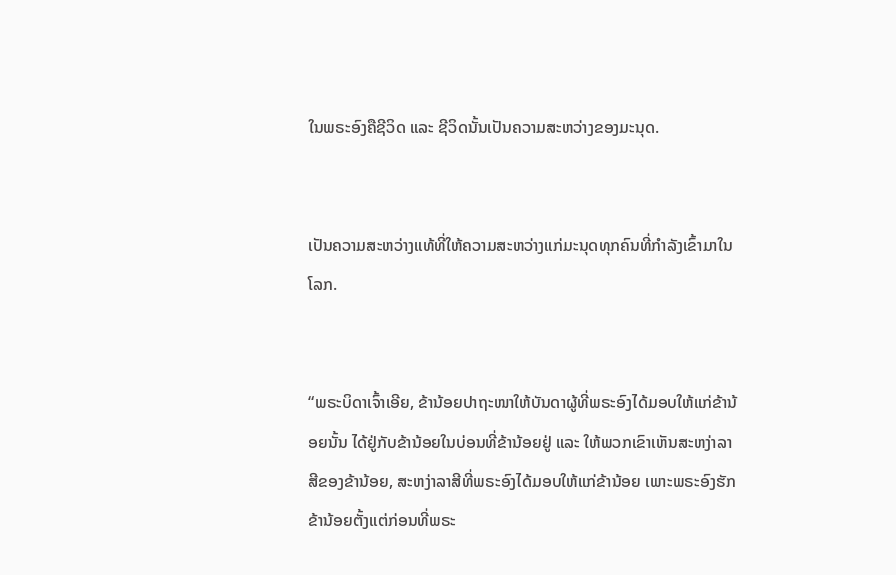ໃນພຣະອົງຄືຊີວິດ ແລະ ຊີວິດນັ້ນເປັນຄວາມສະຫວ່າງຂອງມະນຸດ.


ເປັນຄວາມສະຫວ່າງແທ້ທີ່ໃຫ້ຄວາມສະຫວ່າງແກ່ມະນຸດທຸກຄົນທີ່ກຳລັງເຂົ້າມາໃນໂລກ.


“ພຣະບິດາເຈົ້າເອີຍ, ຂ້ານ້ອຍປາຖະໜາໃຫ້ບັນດາຜູ້ທີ່ພຣະອົງໄດ້ມອບໃຫ້ແກ່ຂ້ານ້ອຍນັ້ນ ໄດ້ຢູ່ກັບຂ້ານ້ອຍໃນບ່ອນທີ່ຂ້ານ້ອຍຢູ່ ແລະ ໃຫ້ພວກເຂົາເຫັນສະຫງ່າລາສີຂອງຂ້ານ້ອຍ, ສະຫງ່າລາສີທີ່ພຣະອົງໄດ້ມອບໃຫ້ແກ່ຂ້ານ້ອຍ ເພາະພຣະອົງຮັກຂ້ານ້ອຍຕັ້ງແຕ່ກ່ອນທີ່ພຣະ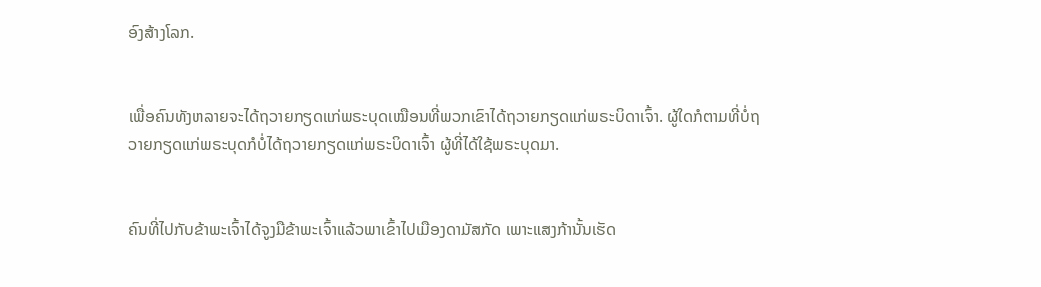ອົງສ້າງໂລກ.


ເພື່ອຄົນທັງຫລາຍຈະໄດ້ຖວາຍກຽດແກ່ພຣະບຸດເໝືອນທີ່ພວກເຂົາໄດ້ຖວາຍກຽດແກ່ພຣະບິດາເຈົ້າ. ຜູ້ໃດກໍຕາມທີ່ບໍ່ຖວາຍກຽດແກ່ພຣະບຸດກໍບໍ່ໄດ້ຖວາຍກຽດແກ່ພຣະບິດາເຈົ້າ ຜູ້ທີ່ໄດ້ໃຊ້ພຣະບຸດມາ.


ຄົນທີ່ໄປກັບຂ້າພະເຈົ້າໄດ້ຈູງມືຂ້າພະເຈົ້າແລ້ວພາເຂົ້າໄປເມືອງດາມັສກັດ ເພາະແສງກ້ານັ້ນເຮັດ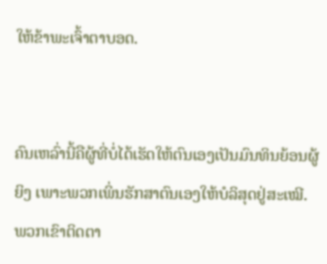ໃຫ້ຂ້າພະເຈົ້າຕາບອດ.


ຄົນເຫລົ່ານີ້ຄືຜູ້ທີ່ບໍ່ໄດ້ເຮັດໃຫ້ຕົນເອງເປັນມົນທິນຍ້ອນຜູ້ຍິງ ເພາະພວກເພິ່ນຮັກສາຕົນເອງໃຫ້ບໍລິສຸດຢູ່ສະເໝີ. ພວກເຂົາຕິດຕາ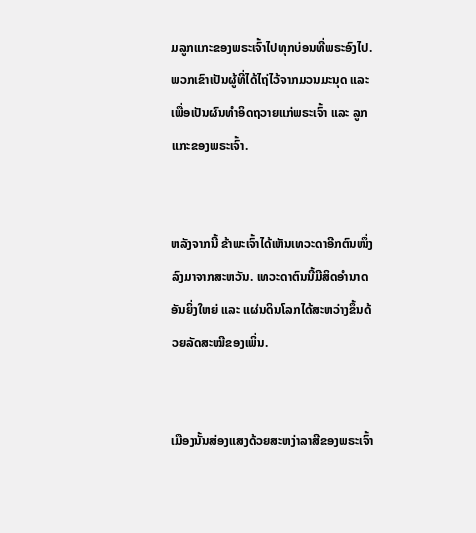ມລູກແກະຂອງພຣະເຈົ້າໄປທຸກບ່ອນທີ່ພຣະອົງໄປ. ພວກເຂົາເປັນຜູ້ທີ່ໄດ້ໄຖ່ໄວ້ຈາກມວນມະນຸດ ແລະ ເພື່ອເປັນຜົນທຳອິດຖວາຍແກ່ພຣະເຈົ້າ ແລະ ລູກແກະຂອງພຣະເຈົ້າ.


ຫລັງຈາກນີ້ ຂ້າພະເຈົ້າໄດ້ເຫັນເທວະດາອີກຕົນໜຶ່ງລົງມາຈາກສະຫວັນ. ເທວະດາຕົນນີ້ມີສິດອຳນາດອັນຍິ່ງໃຫຍ່ ແລະ ແຜ່ນດິນໂລກໄດ້ສະຫວ່າງຂຶ້ນດ້ວຍລັດສະໝີຂອງເພິ່ນ.


ເມືອງນັ້ນສ່ອງແສງດ້ວຍສະຫງ່າລາສີຂອງພຣະເຈົ້າ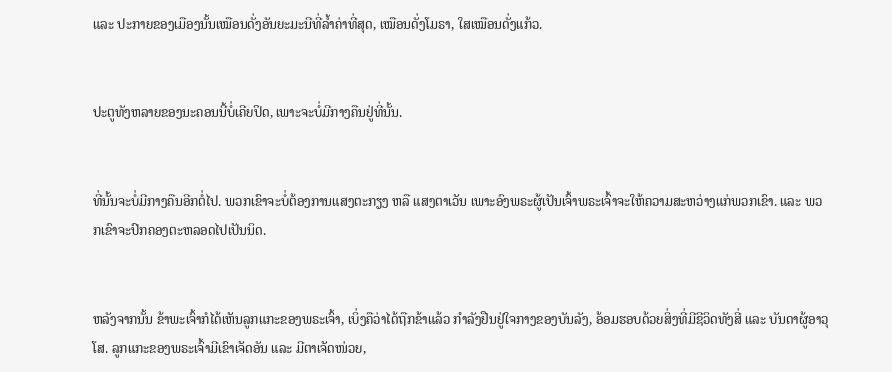ແລະ ປະກາຍຂອງເມືອງນັ້ນເໝືອນດັ່ງອັນຍະມະນີທີ່ລໍ້າຄ່າທີ່ສຸດ, ເໝືອນດັ່ງໂມຣາ, ໃສເໝືອນດັ່ງແກ້ວ.


ປະຕູທັງຫລາຍຂອງນະຄອນນີ້ບໍ່ເຄີຍປິດ, ເພາະຈະບໍ່ມີກາງຄືນຢູ່ທີ່ນັ້ນ.


ທີ່ນັ້ນຈະບໍ່ມີກາງຄືນອີກຕໍ່ໄປ. ພວກເຂົາຈະບໍ່ຕ້ອງການແສງຕະກຽງ ຫລື ແສງຕາເວັນ ເພາະອົງພຣະຜູ້ເປັນເຈົ້າພຣະເຈົ້າຈະໃຫ້ຄວາມສະຫວ່າງແກ່ພວກເຂົາ. ແລະ ພວກເຂົາຈະປົກຄອງຕະຫລອດໄປເປັນນິດ.


ຫລັງຈາກນັ້ນ ຂ້າພະເຈົ້າກໍໄດ້ເຫັນລູກແກະຂອງພຣະເຈົ້າ, ເບິ່ງຄືວ່າໄດ້ຖືກຂ້າແລ້ວ ກຳລັງຢືນຢູ່ໃຈກາງຂອງບັນລັງ, ອ້ອມຮອບດ້ວຍສິ່ງທີ່ມີຊີວິດທັງສີ່ ແລະ ບັນດາຜູ້ອາວຸໂສ. ລູກແກະຂອງພຣະເຈົ້າມີເຂົາເຈັດອັນ ແລະ ມີຕາເຈັດໜ່ວຍ,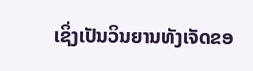ເຊິ່ງເປັນວິນຍານທັງເຈັດຂອ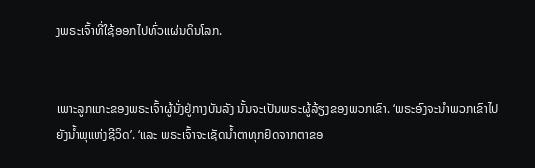ງພຣະເຈົ້າທີ່ໃຊ້ອອກໄປທົ່ວແຜ່ນດິນໂລກ.


ເພາະລູກແກະຂອງພຣະເຈົ້າຜູ້ນັ່ງຢູ່ກາງບັນລັງ ນັ້ນຈະເປັນພຣະຜູ້ລ້ຽງຂອງພວກເຂົາ. ‘ພຣະອົງຈະນຳພວກເຂົາໄປຍັງນ້ຳພຸແຫ່ງຊີວິດ’. ‘ແລະ ພຣະເຈົ້າຈະເຊັດນ້ຳຕາທຸກຢົດຈາກຕາຂອ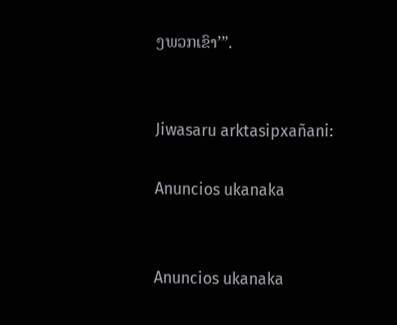ງພວກເຂົາ’”.


Jiwasaru arktasipxañani:

Anuncios ukanaka


Anuncios ukanaka